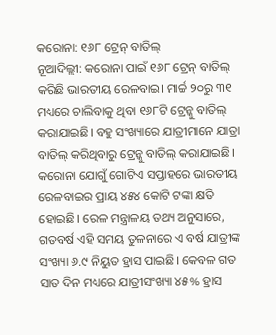କରୋନା: ୧୬୮ ଟ୍ରେନ୍ ବାତିଲ୍
ନୂଆଦିଲ୍ଲୀ: କରୋନା ପାଇଁ ୧୬୮ ଟ୍ରେନ୍ ବାତିଲ୍ କରିଛି ଭାରତୀୟ ରେଳବାଇ। ମାର୍ଚ୍ଚ ୨୦ରୁ ୩୧ ମଧ୍ୟରେ ଚାଲିବାକୁ ଥିବା ୧୬୮ଟି ଟ୍ରେନ୍କୁ ବାତିଲ୍ କରାଯାଇଛି। ବହୁ ସଂଖ୍ୟାରେ ଯାତ୍ରୀମାନେ ଯାତ୍ରା ବାତିଲ୍ କରିଥିବାରୁ ଟ୍ରେନ୍କୁ ବାତିଲ୍ କରାଯାଇଛି। କରୋନା ଯୋଗୁଁ ଗୋଟିଏ ସପ୍ତାହରେ ଭାରତୀୟ ରେଳବାଇର ପ୍ରାୟ ୪୫୪ କୋଟି ଟଙ୍କା କ୍ଷତି ହୋଇଛି। ରେଳ ମନ୍ତ୍ରାଳୟ ତଥ୍ୟ ଅନୁସାରେ, ଗତବର୍ଷ ଏହି ସମୟ ତୁଳନାରେ ଏ ବର୍ଷ ଯାତ୍ରୀଙ୍କ ସଂଖ୍ୟା ୬.୯ ନିୟୁତ ହ୍ରାସ ପାଇଛି। କେବଳ ଗତ ସାତ ଦିନ ମଧ୍ୟରେ ଯାତ୍ରୀସଂଖ୍ୟା ୪୫% ହ୍ରାସ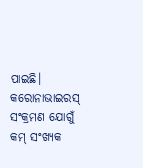ପାଇଛି।
କରୋନାଭାଇରସ୍ ସଂକ୍ରମଣ ଯୋଗୁଁ କମ୍ ସଂଖ୍ୟକ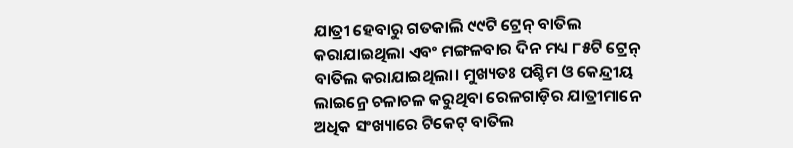ଯାତ୍ରୀ ହେବାରୁ ଗତକାଲି ୯୯ଟି ଟ୍ରେନ୍ ବାତିଲ କରାଯାଇଥିଲା ଏବଂ ମଙ୍ଗଳବାର ଦିନ ମଧ୍ୟ ୮୫ଟି ଟ୍ରେନ୍ ବାତିଲ କରାଯାଇଥିଲା। ମୁଖ୍ୟତଃ ପଶ୍ଚିମ ଓ କେନ୍ଦ୍ରୀୟ ଲାଇନ୍ରେ ଚଳାଚଳ କରୁଥିବା ରେଳଗାଡ଼ିର ଯାତ୍ରୀମାନେ ଅଧିକ ସଂଖ୍ୟାରେ ଟିକେଟ୍ ବାତିଲ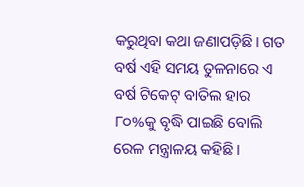କରୁଥିବା କଥା ଜଣାପଡ଼ିଛି। ଗତ ବର୍ଷ ଏହି ସମୟ ତୁଳନାରେ ଏ ବର୍ଷ ଟିକେଟ୍ ବାତିଲ ହାର ୮୦%କୁ ବୃଦ୍ଧି ପାଇଛି ବୋଲି ରେଳ ମନ୍ତ୍ରାଳୟ କହିଛି।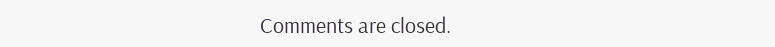Comments are closed.